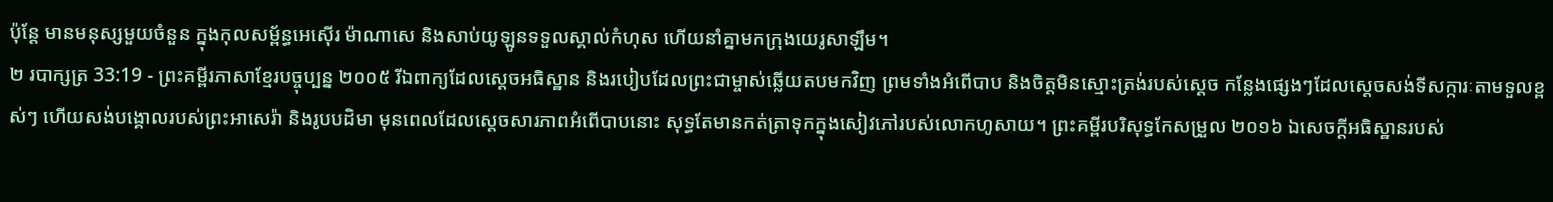ប៉ុន្តែ មានមនុស្សមួយចំនួន ក្នុងកុលសម្ព័ន្ធអេស៊ើរ ម៉ាណាសេ និងសាប់យូឡូនទទួលស្គាល់កំហុស ហើយនាំគ្នាមកក្រុងយេរូសាឡឹម។
២ របាក្សត្រ 33:19 - ព្រះគម្ពីរភាសាខ្មែរបច្ចុប្បន្ន ២០០៥ រីឯពាក្យដែលស្ដេចអធិស្ឋាន និងរបៀបដែលព្រះជាម្ចាស់ឆ្លើយតបមកវិញ ព្រមទាំងអំពើបាប និងចិត្តមិនស្មោះត្រង់របស់ស្ដេច កន្លែងផ្សេងៗដែលស្ដេចសង់ទីសក្ការៈតាមទួលខ្ពស់ៗ ហើយសង់បង្គោលរបស់ព្រះអាសេរ៉ា និងរូបបដិមា មុនពេលដែលស្ដេចសារភាពអំពើបាបនោះ សុទ្ធតែមានកត់ត្រាទុកក្នុងសៀវភៅរបស់លោកហូសាយ។ ព្រះគម្ពីរបរិសុទ្ធកែសម្រួល ២០១៦ ឯសេចក្ដីអធិស្ឋានរបស់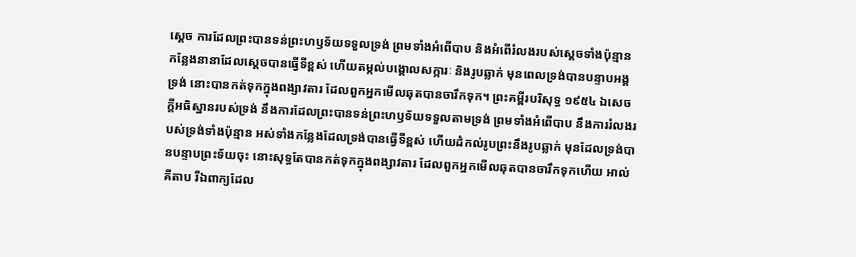ស្ដេច ការដែលព្រះបានទន់ព្រះហឫទ័យទទួលទ្រង់ ព្រមទាំងអំពើបាប និងអំពើរំលងរបស់ស្ដេចទាំងប៉ុន្មាន កន្លែងនានាដែលស្ដេចបានធ្វើទីខ្ពស់ ហើយតម្កល់បង្គោលសក្ការៈ និងរូបឆ្លាក់ មុនពេលទ្រង់បានបន្ទាបអង្គទ្រង់ នោះបានកត់ទុកក្នុងពង្សាវតារ ដែលពួកអ្នកមើលឆុតបានចារឹកទុក។ ព្រះគម្ពីរបរិសុទ្ធ ១៩៥៤ ឯសេចក្ដីអធិស្ឋានរបស់ទ្រង់ នឹងការដែលព្រះបានទន់ព្រះហឫទ័យទទួលតាមទ្រង់ ព្រមទាំងអំពើបាប នឹងការរំលងរបស់ទ្រង់ទាំងប៉ុន្មាន អស់ទាំងកន្លែងដែលទ្រង់បានធ្វើទីខ្ពស់ ហើយដំកល់រូបព្រះនឹងរូបឆ្លាក់ មុនដែលទ្រង់បានបន្ទាបព្រះទ័យចុះ នោះសុទ្ធតែបានកត់ទុកក្នុងពង្សាវតារ ដែលពួកអ្នកមើលឆុតបានចារឹកទុកហើយ អាល់គីតាប រីឯពាក្យដែល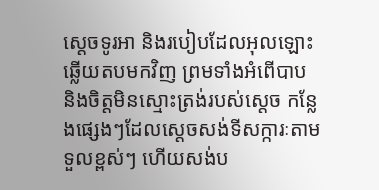ស្តេចទូរអា និងរបៀបដែលអុលឡោះឆ្លើយតបមកវិញ ព្រមទាំងអំពើបាប និងចិត្តមិនស្មោះត្រង់របស់ស្តេច កន្លែងផ្សេងៗដែលស្តេចសង់ទីសក្ការៈតាមទួលខ្ពស់ៗ ហើយសង់ប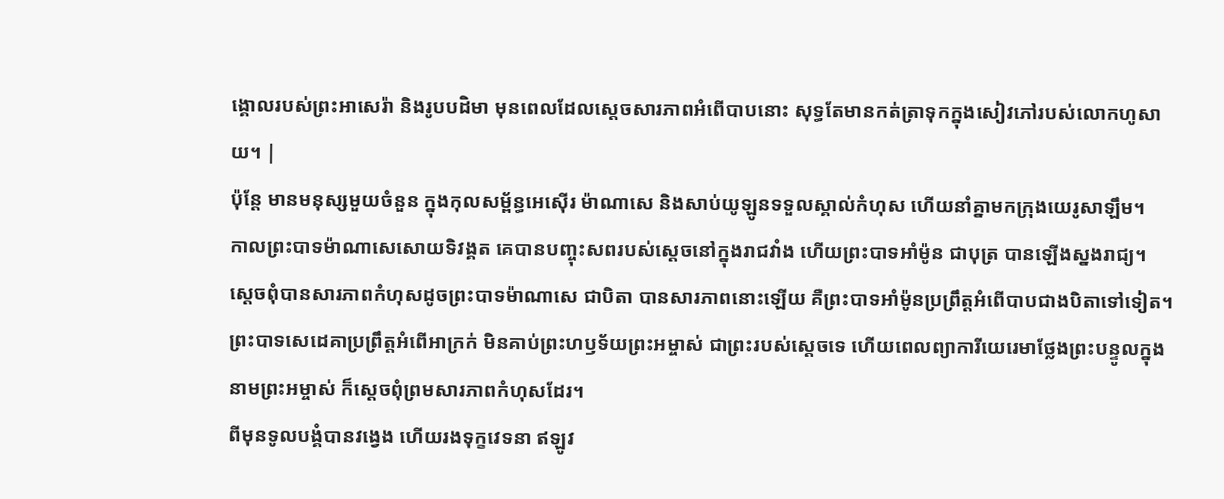ង្គោលរបស់ព្រះអាសេរ៉ា និងរូបបដិមា មុនពេលដែលស្តេចសារភាពអំពើបាបនោះ សុទ្ធតែមានកត់ត្រាទុកក្នុងសៀវភៅរបស់លោកហូសាយ។ |
ប៉ុន្តែ មានមនុស្សមួយចំនួន ក្នុងកុលសម្ព័ន្ធអេស៊ើរ ម៉ាណាសេ និងសាប់យូឡូនទទួលស្គាល់កំហុស ហើយនាំគ្នាមកក្រុងយេរូសាឡឹម។
កាលព្រះបាទម៉ាណាសេសោយទិវង្គត គេបានបញ្ចុះសពរបស់ស្ដេចនៅក្នុងរាជវាំង ហើយព្រះបាទអាំម៉ូន ជាបុត្រ បានឡើងស្នងរាជ្យ។
ស្ដេចពុំបានសារភាពកំហុសដូចព្រះបាទម៉ាណាសេ ជាបិតា បានសារភាពនោះឡើយ គឺព្រះបាទអាំម៉ូនប្រព្រឹត្តអំពើបាបជាងបិតាទៅទៀត។
ព្រះបាទសេដេគាប្រព្រឹត្តអំពើអាក្រក់ មិនគាប់ព្រះហឫទ័យព្រះអម្ចាស់ ជាព្រះរបស់ស្ដេចទេ ហើយពេលព្យាការីយេរេមាថ្លែងព្រះបន្ទូលក្នុងនាមព្រះអម្ចាស់ ក៏ស្ដេចពុំព្រមសារភាពកំហុសដែរ។
ពីមុនទូលបង្គំបានវង្វេង ហើយរងទុក្ខវេទនា ឥឡូវ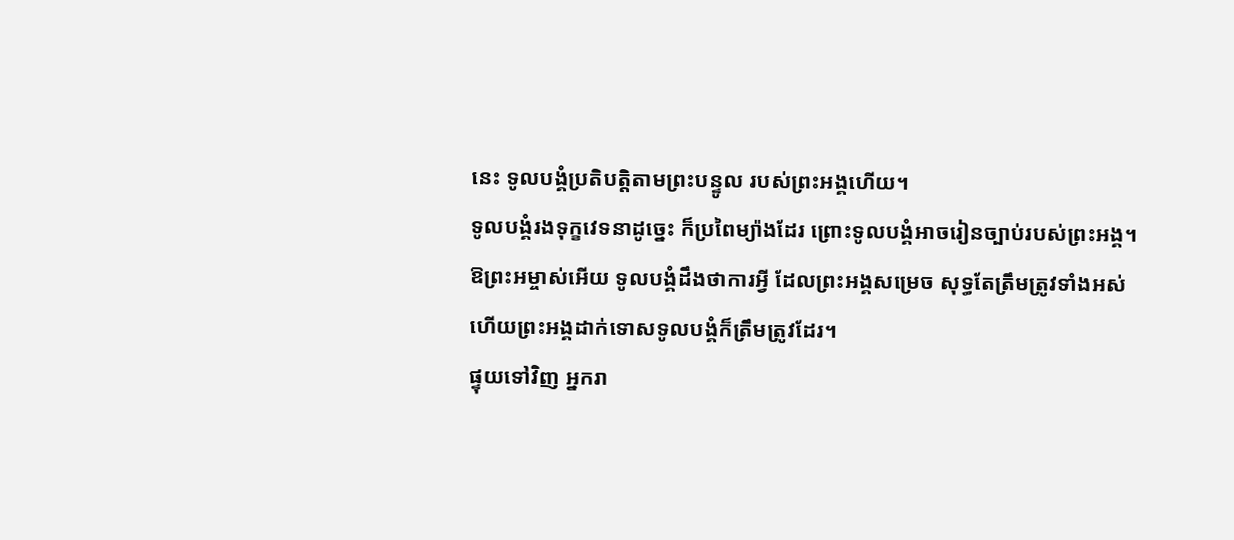នេះ ទូលបង្គំប្រតិបត្តិតាមព្រះបន្ទូល របស់ព្រះអង្គហើយ។
ទូលបង្គំរងទុក្ខវេទនាដូច្នេះ ក៏ប្រពៃម្យ៉ាងដែរ ព្រោះទូលបង្គំអាចរៀនច្បាប់របស់ព្រះអង្គ។
ឱព្រះអម្ចាស់អើយ ទូលបង្គំដឹងថាការអ្វី ដែលព្រះអង្គសម្រេច សុទ្ធតែត្រឹមត្រូវទាំងអស់ ហើយព្រះអង្គដាក់ទោសទូលបង្គំក៏ត្រឹមត្រូវដែរ។
ផ្ទុយទៅវិញ អ្នករា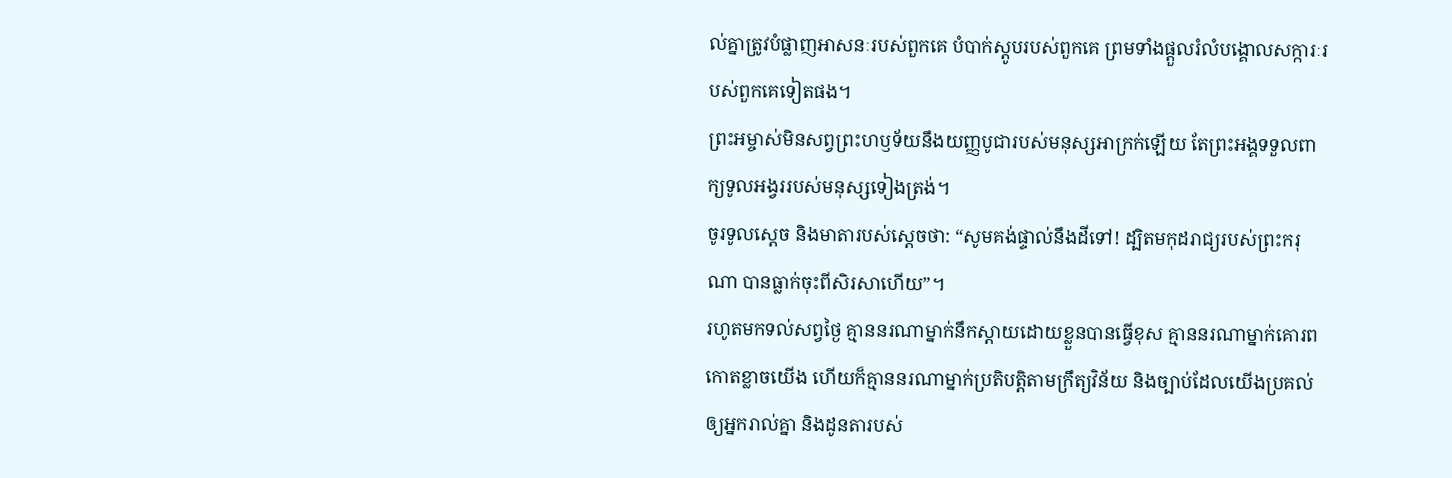ល់គ្នាត្រូវបំផ្លាញអាសនៈរបស់ពួកគេ បំបាក់ស្តូបរបស់ពួកគេ ព្រមទាំងផ្ដួលរំលំបង្គោលសក្ការៈរបស់ពួកគេទៀតផង។
ព្រះអម្ចាស់មិនសព្វព្រះហឫទ័យនឹងយញ្ញបូជារបស់មនុស្សអាក្រក់ឡើយ តែព្រះអង្គទទួលពាក្យទូលអង្វររបស់មនុស្សទៀងត្រង់។
ចូរទូលស្ដេច និងមាតារបស់ស្ដេចថា: “សូមគង់ផ្ទាល់នឹងដីទៅ! ដ្បិតមកុដរាជ្យរបស់ព្រះករុណា បានធ្លាក់ចុះពីសិរសាហើយ”។
រហូតមកទល់សព្វថ្ងៃ គ្មាននរណាម្នាក់នឹកស្ដាយដោយខ្លួនបានធ្វើខុស គ្មាននរណាម្នាក់គោរពកោតខ្លាចយើង ហើយក៏គ្មាននរណាម្នាក់ប្រតិបត្តិតាមក្រឹត្យវិន័យ និងច្បាប់ដែលយើងប្រគល់ឲ្យអ្នករាល់គ្នា និងដូនតារបស់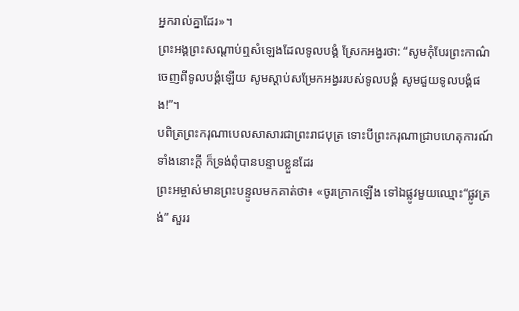អ្នករាល់គ្នាដែរ»។
ព្រះអង្គព្រះសណ្ដាប់ឮសំឡេងដែលទូលបង្គំ ស្រែកអង្វរថា: “សូមកុំបែរព្រះកាណ៌ចេញពីទូលបង្គំឡើយ សូមស្ដាប់សម្រែកអង្វររបស់ទូលបង្គំ សូមជួយទូលបង្គំផង!”។
បពិត្រព្រះករុណាបេលសាសារជាព្រះរាជបុត្រ ទោះបីព្រះករុណាជ្រាបហេតុការណ៍ទាំងនោះក្ដី ក៏ទ្រង់ពុំបានបន្ទាបខ្លួនដែរ
ព្រះអម្ចាស់មានព្រះបន្ទូលមកគាត់ថា៖ «ចូរក្រោកឡើង ទៅឯផ្លូវមួយឈ្មោះ“ផ្លូវត្រង់” សួររ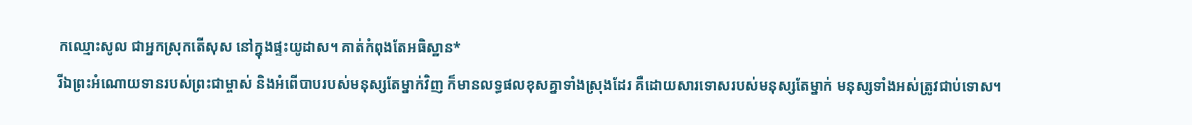កឈ្មោះសូល ជាអ្នកស្រុកតើសុស នៅក្នុងផ្ទះយូដាស។ គាត់កំពុងតែអធិស្ឋាន*
រីឯព្រះអំណោយទានរបស់ព្រះជាម្ចាស់ និងអំពើបាបរបស់មនុស្សតែម្នាក់វិញ ក៏មានលទ្ធផលខុសគ្នាទាំងស្រុងដែរ គឺដោយសារទោសរបស់មនុស្សតែម្នាក់ មនុស្សទាំងអស់ត្រូវជាប់ទោស។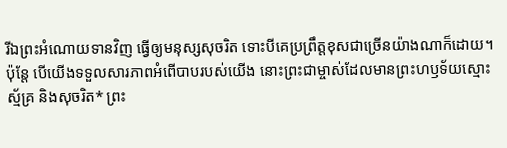រីឯព្រះអំណោយទានវិញ ធ្វើឲ្យមនុស្សសុចរិត ទោះបីគេប្រព្រឹត្តខុសជាច្រើនយ៉ាងណាក៏ដោយ។
ប៉ុន្តែ បើយើងទទួលសារភាពអំពើបាបរបស់យើង នោះព្រះជាម្ចាស់ដែលមានព្រះហឫទ័យស្មោះស្ម័គ្រ និងសុចរិត* ព្រះ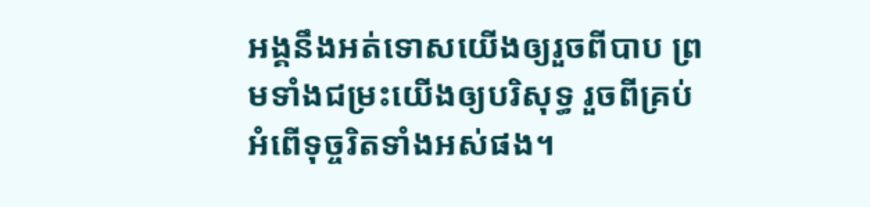អង្គនឹងអត់ទោសយើងឲ្យរួចពីបាប ព្រមទាំងជម្រះយើងឲ្យបរិសុទ្ធ រួចពីគ្រប់អំពើទុច្ចរិតទាំងអស់ផង។